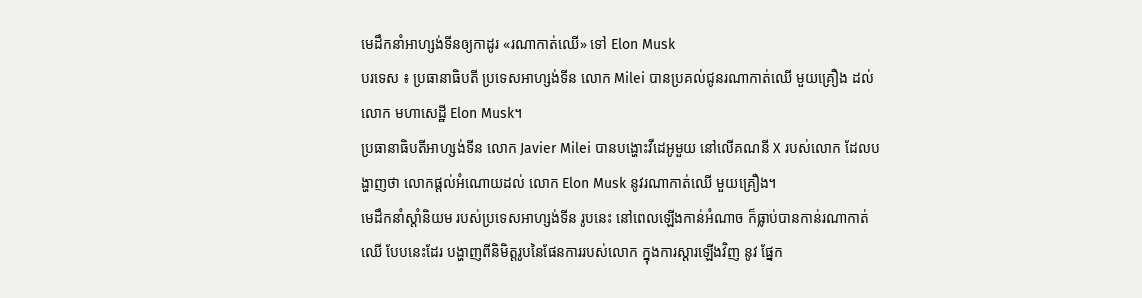មេដឹកនាំអាហ្សង់ទីនឲ្យកាដូរ «រណាកាត់ឈើ» ទៅ Elon Musk
បរទេស ៖ ប្រធានាធិបតី ប្រទេសអាហ្សង់ទីន លោក Milei បានប្រគល់ជូនរណាកាត់ឈើ មួយគ្រឿង ដល់ លោក មហាសេដ្ឋី Elon Musk។
ប្រធានាធិបតីអាហ្សង់ទីន លោក Javier Milei បានបង្ហោះវីដេអូមួយ នៅលើគណនី X របស់លោក ដែលបង្ហាញថា លោកផ្តល់អំណោយដល់ លោក Elon Musk នូវរណាកាត់ឈើ មួយគ្រឿង។
មេដឹកនាំស្តាំនិយម របស់ប្រទេសអាហ្សង់ទីន រូបនេះ នៅពេលឡើងកាន់អំណាច ក៏ធ្លាប់បានកាន់រណាកាត់ឈើ បែបនេះដែរ បង្ហាញពីនិមិត្តរូបនៃផែនការរបស់លោក ក្នុងការស្តារឡើងវិញ នូវ ផ្នែក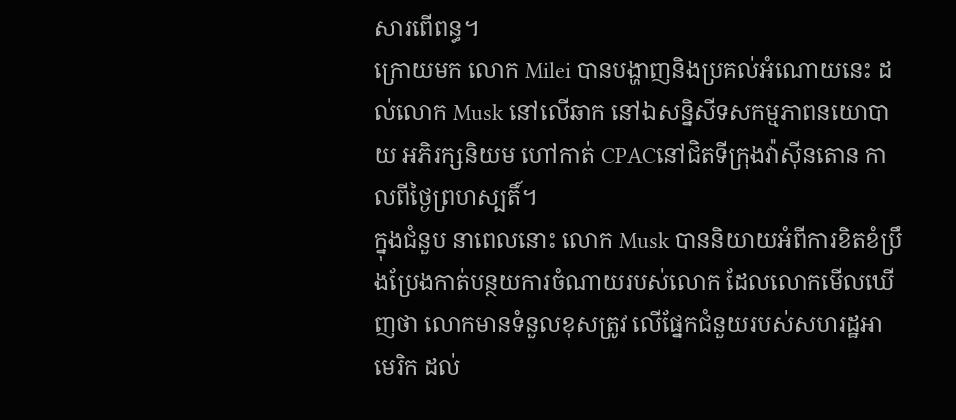សារពើពន្ធ។
ក្រោយមក លោក Milei បានបង្ហាញនិងប្រគល់អំណោយនេះ ដល់លោក Musk នៅលើឆាក នៅឯសន្និសីទសកម្មភាពនយោបាយ អភិរក្សនិយម ហៅកាត់ CPACនៅជិតទីក្រុងវ៉ាស៊ីនតោន កាលពីថ្ងៃព្រហស្បតិ៍។
ក្នុងជំនួប នាពេលនោះ លោក Musk បាននិយាយអំពីការខិតខំប្រឹងប្រែងកាត់បន្ថយការចំណាយរបស់លោក ដែលលោកមើលឃើញថា លោកមានទំនួលខុសត្រូវ លើផ្នែកជំនួយរបស់សហរដ្ឋអាមេរិក ដល់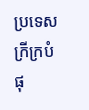ប្រទេសក្រីក្របំផុ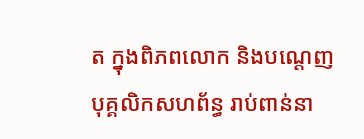ត ក្នុងពិភពលោក និងបណ្តេញបុគ្គលិកសហព័ន្ធ រាប់ពាន់នា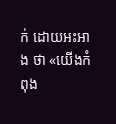ក់ ដោយអះអាង ថា «យើងកំពុង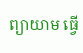ព្យាយាម ធ្វើ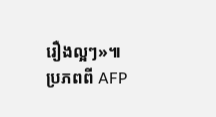រឿងល្អៗ»៕
ប្រភពពី AFP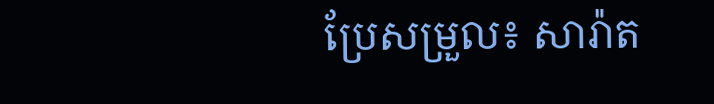ប្រែសម្រួល៖ សារ៉ាត